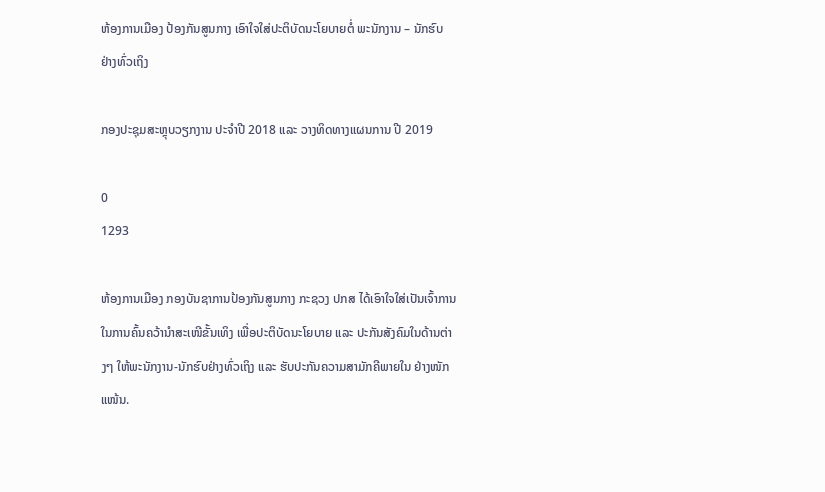ຫ້ອງການເມືອງ ປ້ອງກັນສູນກາງ ເອົາໃຈໃສ່ປະຕິບັດນະໂຍບາຍຕໍ່ ພະນັກງານ – ນັກຮົບ ຢ່າງທົ່ວເຖິງ

ກອງປະຊຸມສະຫຼຸບວຽກງານ ປະຈໍາປີ 2018 ແລະ ວາງທິດທາງແຜນການ ປີ 2019

0
1293

ຫ້ອງການເມືອງ ກອງບັນຊາການປ້ອງກັນສູນກາງ ກະຊວງ ປກສ ໄດ້ເອົາໃຈໃສ່ເປັນເຈົ້າການ ໃນການຄົ້ນຄວ້ານໍາສະເໜີຂັ້ນເທິງ ເພື່ອປະຕິບັດນະໂຍບາຍ ແລະ ປະກັນສັງຄົມໃນດ້ານຕ່າງໆ ໃຫ້ພະນັກງານ-ນັກຮົບຢ່າງທົ່ວເຖິງ ແລະ ຮັບປະກັນຄວາມສາມັກຄີພາຍໃນ ຢ່າງໜັກແໜ້ນ.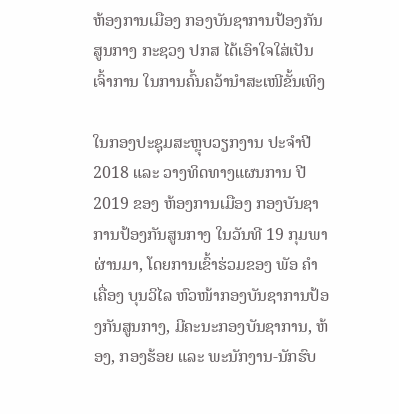ຫ້ອງການເມືອງ ກອງບັນຊາການປ້ອງກັນສູນກາງ ກະຊວງ ປກສ ໄດ້ເອົາໃຈໃສ່ເປັນເຈົ້າການ ໃນການຄົ້ນຄວ້ານໍາສະເໜີຂັ້ນເທິງ

ໃນກອງປະຊຸມສະຫຼຸບວຽກງານ ປະຈໍາປີ 2018 ແລະ ວາງທິດທາງແຜນການ ປີ 2019 ຂອງ ຫ້ອງການເມືອງ ກອງບັນຊາການປ້ອງກັນສູນກາງ ໃນວັນທີ 19 ກຸມພາ ຜ່ານມາ, ໂດຍການເຂົ້າຮ່ວມຂອງ ພັອ ຄໍາເຄື່ອງ ບຸນວິໄລ ຫົວໜ້າກອງບັນຊາການປ້ອງກັນສູນກາງ, ມີຄະນະກອງບັນຊາການ, ຫ້ອງ, ກອງຮ້ອຍ ແລະ ພະນັກງານ-ນັກຮົບ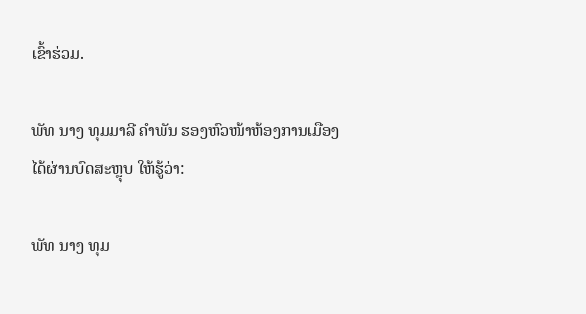ເຂົ້າຮ່ວມ.

ພັທ ນາງ ທຸມມາລີ ຄໍາພັນ ຮອງຫົວໜ້າຫ້ອງການເມືອງ ໄດ້ຜ່ານບົດສະຫຼຸບ ໃຫ້ຮູ້ວ່າ:

ພັທ ນາງ ທຸມ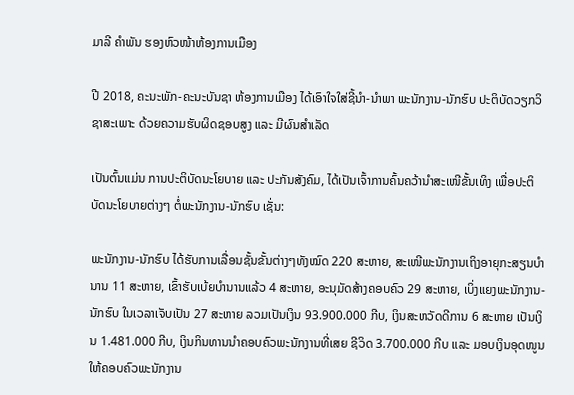ມາລີ ຄໍາພັນ ຮອງຫົວໜ້າຫ້ອງການເມືອງ

ປີ 2018, ຄະນະພັກ-ຄະນະບັນຊາ ຫ້ອງການເມືອງ ໄດ້ເອົາໃຈໃສ່ຊີ້ນໍາ-ນໍາພາ ພະນັກງານ-ນັກຮົບ ປະຕິບັດວຽກວິຊາສະເພາະ ດ້ວຍຄວາມຮັບຜິດຊອບສູງ ແລະ ມີຜົນສໍາເລັດ

ເປັນຕົ້ນແມ່ນ ການປະຕິບັດນະໂຍບາຍ ແລະ ປະກັນສັງຄົມ, ໄດ້ເປັນເຈົ້າການຄົ້ນຄວ້ານໍາສະເໜີຂັ້ນເທິງ ເພື່ອປະຕິບັດນະໂຍບາຍຕ່າງໆ ຕໍ່ພະນັກງານ-ນັກຮົບ ເຊັ່ນ:

ພະນັກງານ-ນັກຮົບ ໄດ້ຮັບການເລື່ອນຊັ້ນຂັ້ນຕ່າງໆທັງໝົດ 220 ສະຫາຍ, ສະເໜີພະນັກງານເຖິງອາຍຸກະສຽນບໍານານ 11 ສະຫາຍ, ເຂົ້າຮັບເບ້ຍບໍານານແລ້ວ 4 ສະຫາຍ, ອະນຸມັດສ້າງຄອບຄົວ 29 ສະຫາຍ, ເບິ່ງແຍງພະນັກງານ-ນັກຮົບ ໃນເວລາເຈັບເປັນ 27 ສະຫາຍ ລວມເປັນເງິນ 93.900.000 ກີບ, ເງິນສະຫວັດດີການ 6 ສະຫາຍ ເປັນເງິນ 1.481.000 ກີບ, ເງິນກິນທານນໍາຄອບຄົວພະນັກງານທີ່ເສຍ ຊີວິດ 3.700.000 ກີບ ແລະ ມອບເງິນອຸດໜູນໃຫ້ຄອບຄົວພະນັກງານ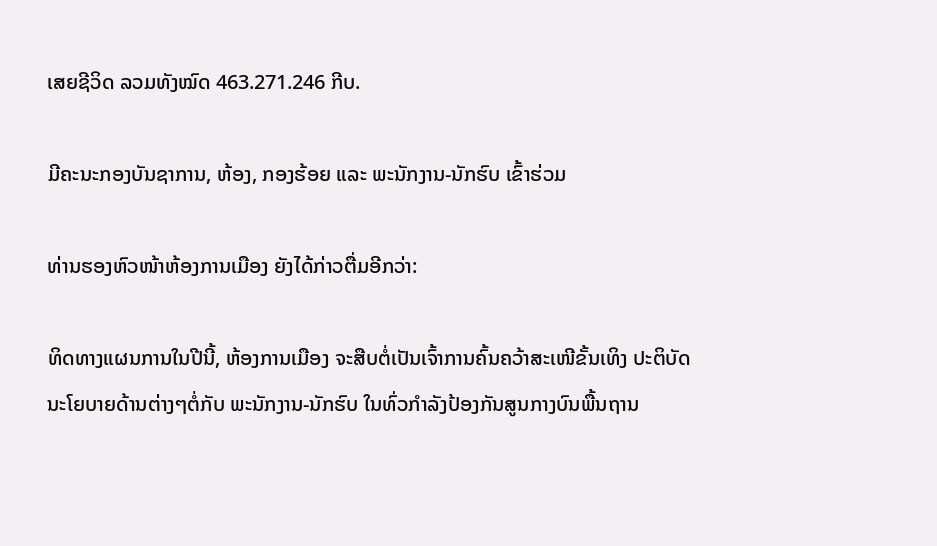ເສຍຊີວິດ ລວມທັງໝົດ 463.271.246 ກີບ.

ມີຄະນະກອງບັນຊາການ, ຫ້ອງ, ກອງຮ້ອຍ ແລະ ພະນັກງານ-ນັກຮົບ ເຂົ້າຮ່ວມ

ທ່ານຮອງຫົວໜ້າຫ້ອງການເມືອງ ຍັງໄດ້ກ່າວຕື່ມອີກວ່າ:

ທິດທາງແຜນການໃນປີນີ້, ຫ້ອງການເມືອງ ຈະສືບຕໍ່ເປັນເຈົ້າການຄົ້ນຄວ້າສະເໜີຂັ້ນເທິງ ປະຕິບັດນະໂຍບາຍດ້ານຕ່າງໆຕໍ່ກັບ ພະນັກງານ-ນັກຮົບ ໃນທົ່ວກໍາລັງປ້ອງກັນສູນກາງບົນພື້ນຖານ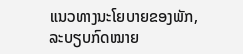ແນວທາງນະໂຍບາຍຂອງພັກ, ລະບຽບກົດໝາຍ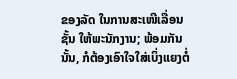ຂອງລັດ ໃນການສະເໜີເລື່ອນຊັ້ນ ໃຫ້ພະນັກງານ; ພ້ອມກັນນັ້ນ, ກໍຕ້ອງເອົາໃຈໃສ່ເບິ່ງແຍງຕໍ່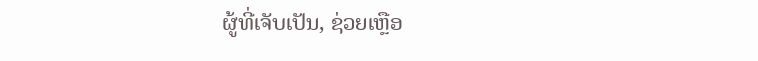ຜູ້ທີ່ເຈັບເປັນ, ຊ່ວຍເຫຼືອ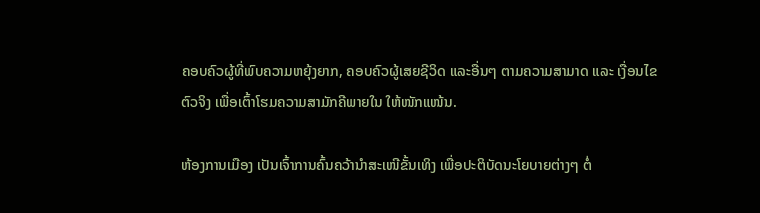ຄອບຄົວຜູ້ທີ່ພົບຄວາມຫຍຸ້ງຍາກ, ຄອບຄົວຜູ້ເສຍຊີວິດ ແລະອື່ນໆ ຕາມຄວາມສາມາດ ແລະ ເງື່ອນໄຂຕົວຈິງ ເພື່ອເຕົ້າໂຮມຄວາມສາມັກຄີພາຍໃນ ໃຫ້ໜັກແໜ້ນ.

ຫ້ອງການເມືອງ ເປັນເຈົ້າການຄົ້ນຄວ້ານໍາສະເໜີຂັ້ນເທິງ ເພື່ອປະຕິບັດນະໂຍບາຍຕ່າງໆ ຕໍ່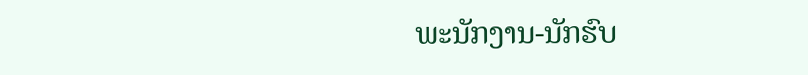ພະນັກງານ-ນັກຮົບ